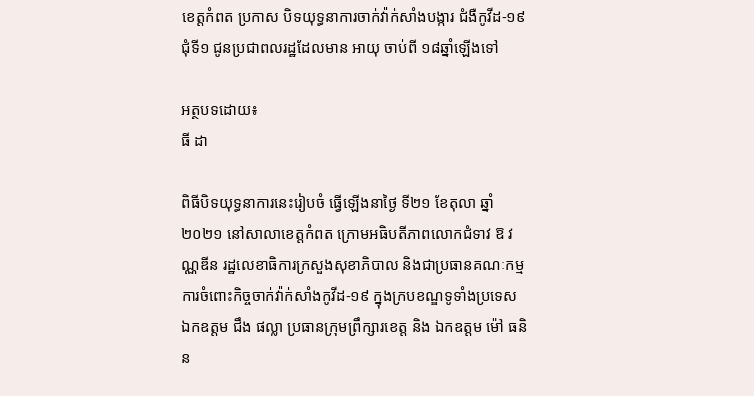ខេត្តកំពត ប្រកាស បិទយុទ្ធនាការចាក់វ៉ាក់សាំងបង្ការ ជំងឺកូវីដ-១៩ ជុំទី១ ជូនប្រជាពលរដ្ឋដែលមាន អាយុ ចាប់ពី ១៨ឆ្នាំឡើងទៅ

អត្ថបទដោយ៖
ធី ដា

ពិធីបិទយុទ្ធនាការនេះរៀបចំ ធ្វើឡើងនាថ្ងៃ ទី២១ ខែតុលា ឆ្នាំ ២០២១ នៅសាលាខេត្តកំពត ក្រោមអធិបតីភាពលោកជំទាវ ឱ វណ្ណឌីន រដ្ឋលេខាធិការក្រសួងសុខាភិបាល និងជាប្រធានគណៈកម្មការចំពោះកិច្ចចាក់វ៉ាក់សាំងកូវីដ-១៩ ក្នុងក្របខណ្ឌទូទាំងប្រទេស ឯកឧត្តម ជឹង ផល្លា ប្រធានក្រុមព្រឹក្សារខេត្ត និង ឯកឧត្តម ម៉ៅ ធនិន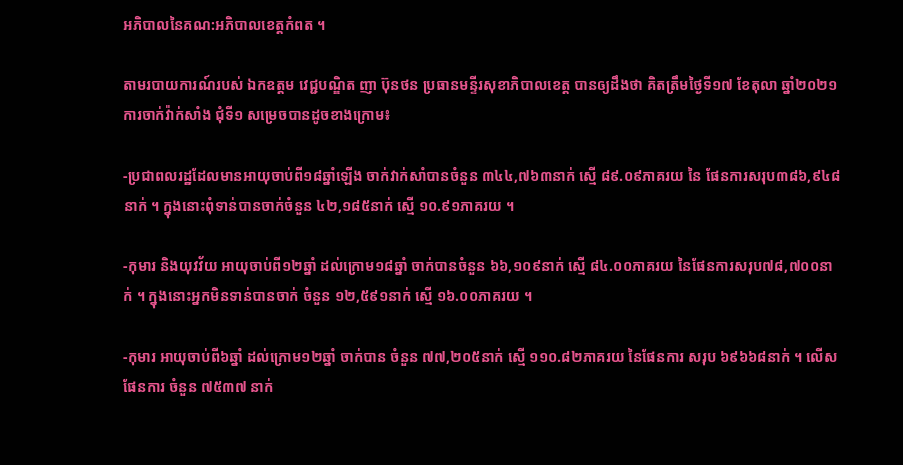ឣភិបាលនៃគណ:ឣភិបាលខេត្តកំពត ។

តាមរបាយការណ៍របស់ ឯកឧត្តម វេជ្ជបណ្ឌិត ញា ប៊ុនថន ប្រធានមន្ទីរសុខាភិបាលខេត្ត បានឲ្យដឹងថា គិតត្រឹមថ្ងៃទី១៧ ខែតុលា ឆ្នាំ២០២១ ការចាក់វ៉ាក់សាំង ជុំទី១ សម្រេចបានដូចខាងក្រោម៖

-ប្រជាពលរដ្ឋដែលមានអាយុចាប់ពី១៨ឆ្នាំឡើង ចាក់វាក់សាំបានចំនួន ៣៤៤,៧៦៣នាក់ ស្មើ ៨៩.០៩ភាគរយ នៃ ផែនការសរុប៣៨៦,៩៤៨នាក់ ។ ក្នុងនោះពុំទាន់បានចាក់ចំនួន ៤២,១៨៥នាក់ ស្មើ ១០.៩១ភាគរយ ។

-កុមារ និងយុវវ័យ អាយុចាប់ពី១២ឆ្នាំ ដល់ក្រោម១៨ឆ្នាំ ចាក់បានចំនួន ៦៦,១០៩នាក់ ស្មើ ៨៤.០០ភាគរយ នៃផែនការសរុប៧៨,៧០០នាក់ ។ ក្នុងនោះអ្នកមិនទាន់បានចាក់ ចំនួន ១២,៥៩១នាក់ ស្មើ ១៦.០០ភាគរយ ។

-កុមារ អាយុចាប់ពី៦ឆ្នាំ ដល់ក្រោម១២ឆ្នាំ ចាក់បាន ចំនួន ៧៧,២០៥នាក់ ស្មើ ១១០.៨២ភាគរយ នៃផែនការ សរុប ៦៩៦៦៨នាក់ ។ លើសផែនការ ចំនួន ៧៥៣៧ នាក់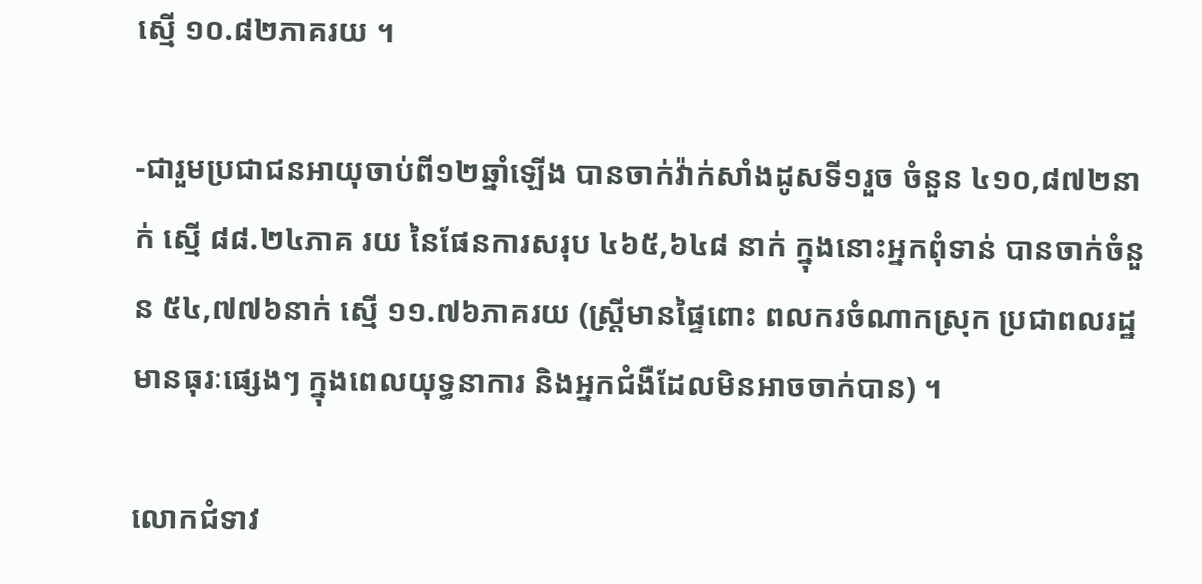ស្មើ ១០.៨២ភាគរយ ។

-ជារួមប្រជាជនអាយុចាប់ពី១២ឆ្នាំឡើង បានចាក់វ៉ាក់សាំងដូសទី១រួច ចំនួន ៤១០,៨៧២នាក់ ស្មើ ៨៨.២៤ភាគ រយ នៃផែនការសរុប ៤៦៥,៦៤៨ នាក់ ក្នុងនោះអ្នកពុំទាន់ បានចាក់ចំនួន ៥៤,៧៧៦នាក់ ស្មើ ១១.៧៦ភាគរយ (ស្ត្រីមានផ្ទៃពោះ ពលករចំណាកស្រុក ប្រជាពលរដ្ឋមានធុរៈផ្សេងៗ ក្នុងពេលយុទ្ធនាការ និងអ្នកជំងឺដែលមិនអាចចាក់បាន) ។

លោកជំទាវ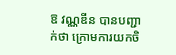ឱ វណ្ណឌីន បានបញ្ជាក់ថា ក្រោមការយកចិ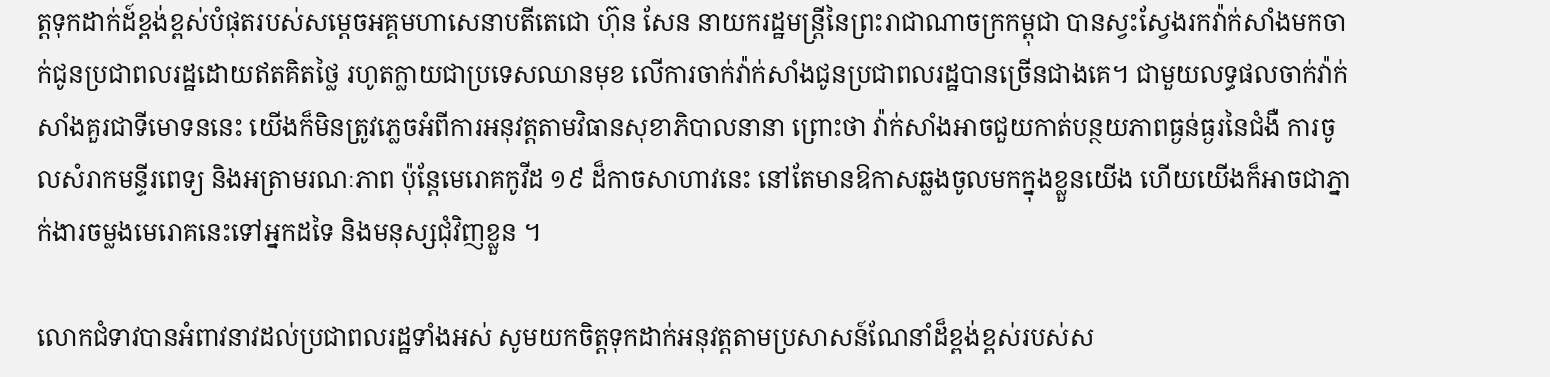ត្តទុកដាក់ដ៍ខ្ពង់ខ្ពស់បំផុតរបស់សម្តេចអគ្គមហាសេនាបតីតេជោ ហ៊ុន សែន នាយករដ្ឋមន្ត្រីនៃព្រះរាជាណាចក្រកម្ពុជា បានស្វះស្វែងរកវ៉ាក់សាំងមកចាក់ជូនប្រជាពលរដ្ឋដោយឥតគិតថ្លៃ រហូតក្លាយជាប្រទេសឈានមុខ លើការចាក់វ៉ាក់សាំងជូនប្រជាពលរដ្ឋបានច្រើនជាងគេ។ ជាមួយលទ្ធផលចាក់វ៉ាក់សាំងគួរជាទីមោទននេះ យើងក៏មិនត្រូវភ្លេចអំពីការអនុវត្តតាមវិធានសុខាភិបាលនានា ព្រោះថា វ៉ាក់សាំងអាចជួយកាត់បន្ថយភាពធ្ងន់ធ្ងរនៃជំងឺ ការចូលសំរាកមន្ទីរពេទ្យ និងអត្រាមរណៈភាព ប៉ុន្តែមេរោគកូវីដ ១៩ ដ៏កាចសាហាវនេះ នៅតែមានឱកាសឆ្លងចូលមកក្នុងខ្លួនយើង ហើយយើងក៏អាចជាភ្នាក់ងារចម្លងមេរោគនេះទៅអ្នកដទៃ និងមនុស្សជុំវិញខ្លួន ។

លោកជំទាវបានអំពាវនាវដល់ប្រជាពលរដ្ឋទាំងអស់ សូមយកចិត្តទុកដាក់អនុវត្តតាមប្រសាសន៍ណែនាំដ៏ខ្ពង់ខ្ពស់របស់ស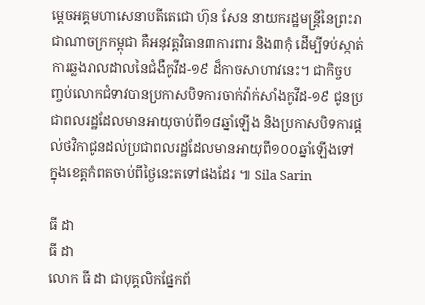ម្តេចអគ្គមហាសេនាបតីតេជោ ហ៊ុន សែន នាយករដ្ឋមន្ត្រីនៃព្រះរាជាណាចក្រកម្ពុជា គឺអនុវត្តវិធាន៣ការពារ និង៣កុំ ដើម្បីទប់ស្កាត់ការឆ្លងរាលដាលនៃជំងឺកូវីដ-១៩ ដ៏កាចសាហាវនេះ។ ជាកិច្ចបញ្ចប់លោកជំទាវបានប្រកាសបិទការចាក់វ៉ាក់សាំងកូវីដ-១៩ ជូនប្រជាពលរដ្ឋដែលមានអាយុចាប់ពី១៨ឆ្នាំឡើង និងប្រកាសបិទការផ្តល់ថវិកាជូនដល់ប្រជាពលរដ្ឋដែលមានអាយុពី១០០ឆ្នាំឡើងទៅក្នុងខេត្តកំពតចាប់ពីថ្ងៃនេះតទៅផងដែរ ៕ Sila Sarin

ធី ដា
ធី ដា
លោក ធី ដា ជាបុគ្គលិកផ្នែកព័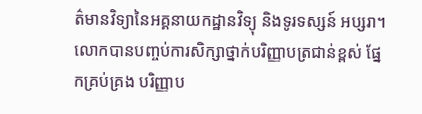ត៌មានវិទ្យានៃអគ្គនាយកដ្ឋានវិទ្យុ និងទូរទស្សន៍ អប្សរា។ លោកបានបញ្ចប់ការសិក្សាថ្នាក់បរិញ្ញាបត្រជាន់ខ្ពស់ ផ្នែកគ្រប់គ្រង បរិញ្ញាប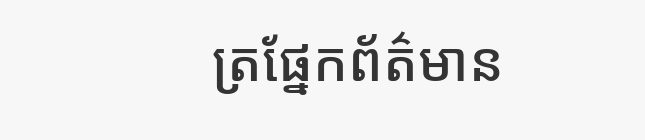ត្រផ្នែកព័ត៌មាន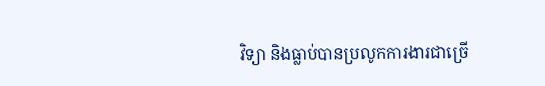វិទ្យា និងធ្លាប់បានប្រលូកការងារជាច្រើ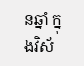នឆ្នាំ ក្នុងវិស័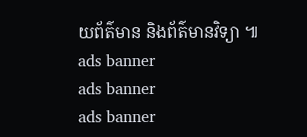យព័ត៌មាន និងព័ត៌មានវិទ្យា ៕
ads banner
ads banner
ads banner